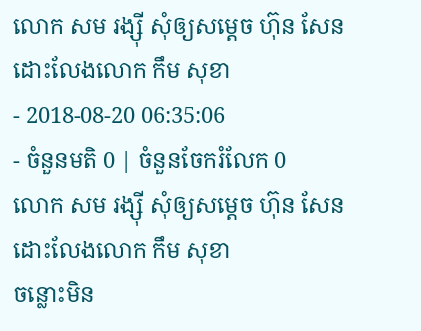លោក សម រង្ស៊ី សុំឲ្យសម្ដេច ហ៊ុន សែន ដោះលែងលោក កឹម សុខា
- 2018-08-20 06:35:06
- ចំនួនមតិ 0 | ចំនួនចែករំលែក 0
លោក សម រង្ស៊ី សុំឲ្យសម្ដេច ហ៊ុន សែន ដោះលែងលោក កឹម សុខា
ចន្លោះមិន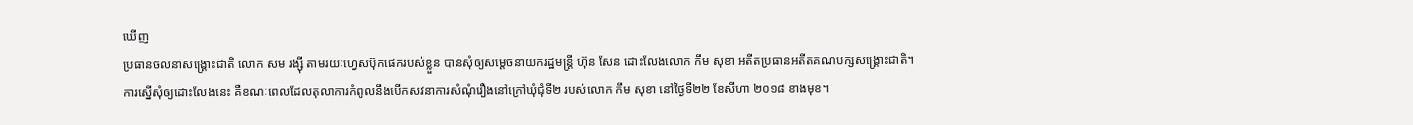ឃើញ
ប្រធានចលនាសង្រ្គោះជាតិ លោក សម រង្ស៊ី តាមរយៈហ្វេសប៊ុកផេករបស់ខ្លួន បានសុំឲ្យសម្ដេចនាយករដ្ឋមន្រ្តី ហ៊ុន សែន ដោះលែងលោក កឹម សុខា អតីតប្រធានអតីតគណបក្សសង្រ្គោះជាតិ។ ការស្នើសុំឲ្យដោះលែងនេះ គឺខណៈពេលដែលតុលាការកំពូលនឹងបើកសវនាការសំណុំរឿងនៅក្រៅឃុំជុំទី២ របស់លោក កឹម សុខា នៅថ្ងៃទី២២ ខែសីហា ២០១៨ ខាងមុខ។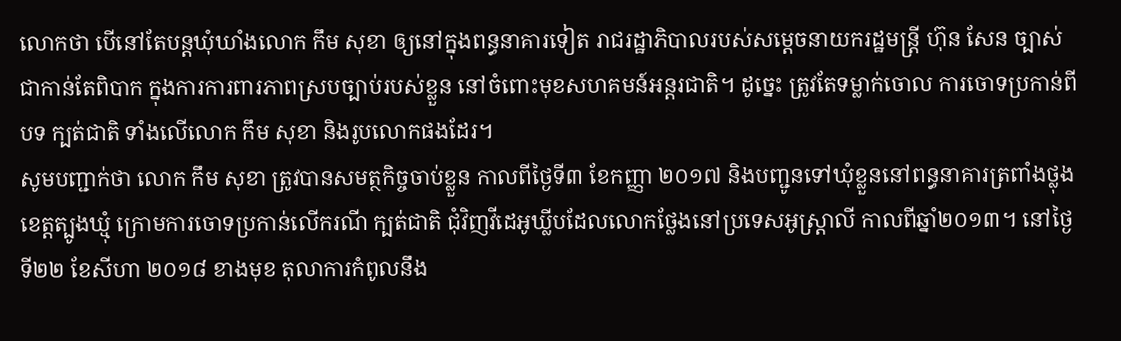លោកថា បើនៅតែបន្ដឃុំឃាំងលោក កឹម សុខា ឲ្យនៅក្នុងពន្ធនាគារទៀត រាជរដ្ឋាភិបាលរបស់សម្ដេចនាយករដ្ឋមន្រ្តី ហ៊ុន សែន ច្បាស់ជាកាន់តែពិបាក ក្នុងការការពារភាពស្របច្បាប់របស់ខ្លួន នៅចំពោះមុខសហគមន៍អន្តរជាតិ។ ដូច្នេះ ត្រូវតែទម្លាក់ចោល ការចោទប្រកាន់ពីបទ ក្បត់ជាតិ ទាំងលើលោក កឹម សុខា និងរូបលោកផងដែរ។
សូមបញ្ជាក់ថា លោក កឹម សុខា ត្រូវបានសមត្ថកិច្ចចាប់ខ្លួន កាលពីថ្ងៃទី៣ ខែកញ្ញា ២០១៧ និងបញ្ជូនទៅឃុំខ្លួននៅពន្ធនាគារត្រពាំងថ្លុង ខេត្តត្បូងឃ្មុំ ក្រោមការចោទប្រកាន់លើករណី ក្បត់ជាតិ ជុំវិញវីដេអូឃ្លីបដែលលោកថ្លែងនៅប្រទេសអូស្រ្ដាលី កាលពីឆ្នាំ២០១៣។ នៅថ្ងៃទី២២ ខែសីហា ២០១៨ ខាងមុខ តុលាការកំពូលនឹង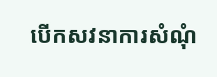បើកសវនាការសំណុំ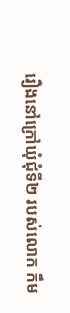រឿងនៅក្រៅឃុំជុំទី២ របស់លោក កឹម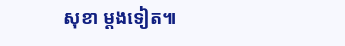សុខា ម្ដងទៀត៕